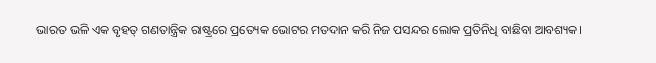ଭାରତ ଭଳି ଏକ ବୃହତ୍ ଗଣତାନ୍ତ୍ରିକ ରାଷ୍ଟ୍ରରେ ପ୍ରତ୍ୟେକ ଭୋଟର ମତଦାନ କରି ନିଜ ପସନ୍ଦର ଲୋକ ପ୍ରତିନିଧି ବାଛିବା ଆବଶ୍ୟକ।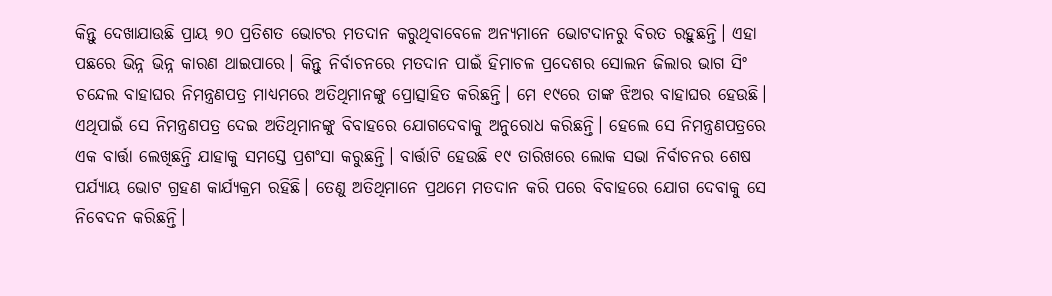କିନ୍ତୁ ଦେଖାଯାଉଛି ପ୍ରାୟ ୭୦ ପ୍ରତିଶତ ଭୋଟର ମତଦାନ କରୁଥିବାବେଳେ ଅନ୍ୟମାନେ ଭୋଟଦାନରୁ ବିରତ ରହୁଛନ୍ତି। ଏହା ପଛରେ ଭିନ୍ନ ଭିନ୍ନ କାରଣ ଥାଇପାରେ। କିନ୍ତୁ ନିର୍ବାଚନରେ ମତଦାନ ପାଇଁ ହିମାଚଳ ପ୍ରଦେଶର ସୋଲନ ଜିଲାର ଭାଗ ସିଂ ଚନ୍ଦେଲ ବାହାଘର ନିମନ୍ତ୍ରଣପତ୍ର ମାଧ୍ୟମରେ ଅତିଥିମାନଙ୍କୁ ପ୍ରୋତ୍ସାହିତ କରିଛନ୍ତି। ମେ ୧୯ରେ ତାଙ୍କ ଝିଅର ବାହାଘର ହେଉଛି। ଏଥିପାଇଁ ସେ ନିମନ୍ତ୍ରଣପତ୍ର ଦେଇ ଅତିଥିମାନଙ୍କୁ ବିବାହରେ ଯୋଗଦେବାକୁ ଅନୁରୋଧ କରିଛନ୍ତି। ହେଲେ ସେ ନିମନ୍ତ୍ରଣପତ୍ରରେ ଏକ ବାର୍ତ୍ତା ଲେଖିଛନ୍ତି ଯାହାକୁ ସମସ୍ତେ ପ୍ରଶଂସା କରୁଛନ୍ତି। ବାର୍ତ୍ତାଟି ହେଉଛି ୧୯ ତାରିଖରେ ଲୋକ ସଭା ନିର୍ବାଚନର ଶେଷ ପର୍ଯ୍ୟାୟ ଭୋଟ ଗ୍ରହଣ କାର୍ଯ୍ୟକ୍ରମ ରହିଛି। ତେଣୁ ଅତିଥିମାନେ ପ୍ରଥମେ ମତଦାନ କରି ପରେ ବିବାହରେ ଯୋଗ ଦେବାକୁ ସେ ନିବେଦନ କରିଛନ୍ତି।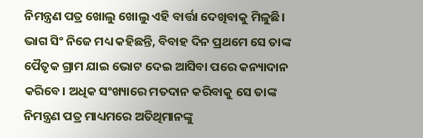ନିମନ୍ତ୍ରଣ ପତ୍ର ଖୋଲୁ ଖୋଲୁ ଏହି ବାର୍ତ୍ତା ଦେଖିବାକୁ ମିଳୁଛି। ଭାଗ ସିଂ ନିଜେ ମଧ୍ୟ କହିଛନ୍ତି, ବିବାହ ଦିନ ପ୍ରଥମେ ସେ ତାଙ୍କ ପୈତୃକ ଗ୍ରାମ ଯାଇ ଭୋଟ ଦେଇ ଆସିବା ପରେ କନ୍ୟାଦାନ କରିବେ। ଅଧିକ ସଂଖ୍ୟାରେ ମତଦାନ କରିବାକୁ ସେ ତାଙ୍କ ନିମନ୍ତ୍ରଣ ପତ୍ର ମାଧ୍ୟମରେ ଅତିଥିମାନଙ୍କୁ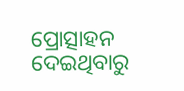ପ୍ରୋତ୍ସାହନ ଦେଇଥିବାରୁ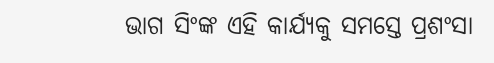ଭାଗ ସିଂଙ୍କ ଏହି କାର୍ଯ୍ୟକୁ ସମସ୍ତେ ପ୍ରଶଂସା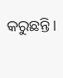କରୁଛନ୍ତି।